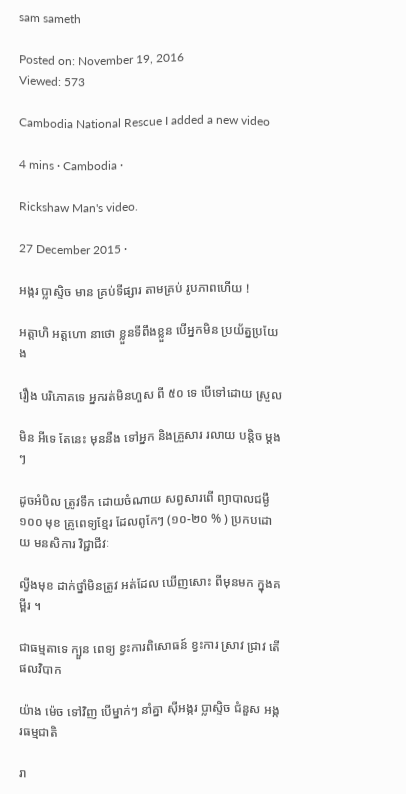sam sameth

Posted on: November 19, 2016
Viewed: 573

Cambodia National Rescue I added a new video

4 mins · Cambodia ·

Rickshaw Man's video.

27 December 2015 ·

អង្ករ ប្លាស្ទិច មាន គ្រប់ទីផ្សារ តាមគ្រប់ រូបភាពហើយ !

អត្តាហិ អត្តហោ នាថោ ខ្លួនទីពឹងខ្លួន បើអ្នកមិន ប្រយ័ត្នប្រយែង

រឿង បរិភោគទេ អ្នករត់មិនហួស ពី ៥០ ទេ បើទៅដោយ ស្រួល

មិន អីទេ តែនេះ មុននឺង ទៅអ្នក និងគ្រួសារ រលាយ បន្តិច ម្ដង ៗ

ដូចអំបិល ត្រូវទឹក ដោយចំណាយ សព្វសារពើ ព្យាបាលជម្ងឹ ១០០ មុខ គ្រូពេទ្យខ្មែរ ដែលពូកែៗ (១០-២០ % ) ប្រកបដោយ មនសិការ វិជ្ជាជីវៈ

ល្វីងមុខ ដាក់ថ្នាំមិនត្រូវ អត់ដែល ឃើញសោះ ពីមុនមក ក្នុងគម្ពីរ ។

ជាធម្មតាទេ ក្បួន ពេទ្យ ខ្វះការពិសោធន៍ ខ្វះការ ស្រាវ ជ្រាវ តើផលវិបាក

យ៉ាង ម៉េច ទៅវិញ បើម្នាក់ៗ នាំគ្នា ស៊ីអង្ករ ប្លាស្ទិច ជំនួស អង្ករធម្មជាតិ

រា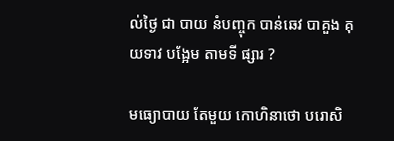ល់ថ្ងៃ ជា បាយ នំបញ្ចុក បាន់ឆេវ បាគួង គុយទាវ បង្អែម តាមទី ផ្សារ ?

មធ្យោបាយ តែមួយ កោហិនាថោ បរោសិ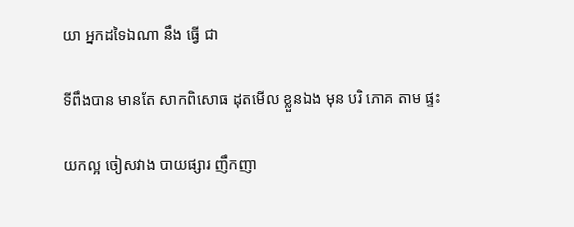យា អ្នកដទៃឯណា នឹង ធ្វើ ជា

ទីពឹងបាន មានតែ សាកពិសោធ ដុតមើល ខ្លួនឯង មុន បរិ ភោគ តាម ផ្ទះ

យកល្អ ចៀសវាង បាយផ្សារ ញឹកញា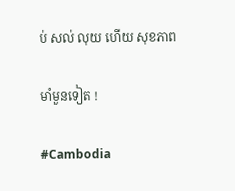ប់ សល់ លុយ ហើយ សុខភាព

មាំមួនទៀត !

#Cambodia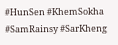#HunSen #KhemSokha #SamRainsy #SarKheng